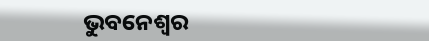ଭୁବନେଶ୍ୱର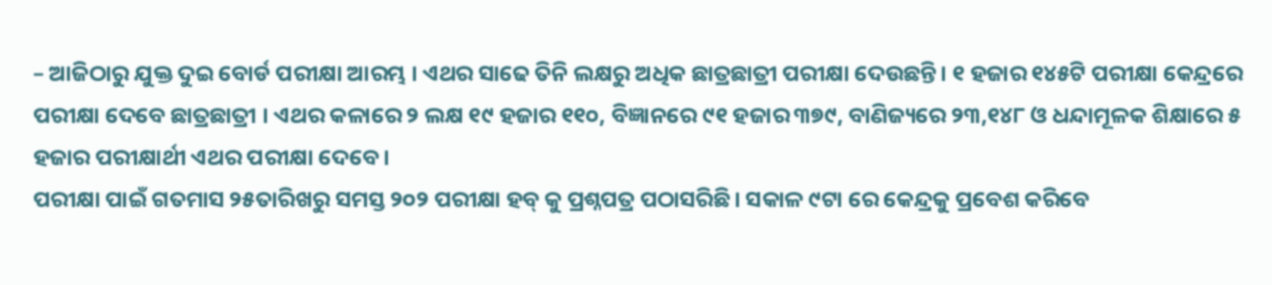– ଆଜିଠାରୁ ଯୁକ୍ତ ଦୁଇ ବୋର୍ଡ ପରୀକ୍ଷା ଆରମ୍ଭ । ଏଥର ସାଢେ ତିନି ଲକ୍ଷରୁ ଅଧିକ ଛାତ୍ରଛାତ୍ରୀ ପରୀକ୍ଷା ଦେଉଛନ୍ତି। ୧ ହଜାର ୧୪୫ଟି ପରୀକ୍ଷା କେନ୍ଦ୍ରରେ ପରୀକ୍ଷା ଦେବେ ଛାତ୍ରଛାତ୍ରୀ । ଏଥର କଳାରେ ୨ ଲକ୍ଷ ୧୯ ହଜାର ୧୧୦, ବିଜ୍ଞାନରେ ୯୧ ହଜାର ୩୭୯, ବାଣିଜ୍ୟରେ ୨୩,୧୪୮ ଓ ଧନ୍ଦାମୂଳକ ଶିକ୍ଷାରେ ୫ ହଜାର ପରୀକ୍ଷାର୍ଥୀ ଏଥର ପରୀକ୍ଷା ଦେବେ ।
ପରୀକ୍ଷା ପାଇଁ ଗତମାସ ୨୫ତାରିଖରୁ ସମସ୍ତ ୨୦୨ ପରୀକ୍ଷା ହବ୍ କୁ ପ୍ରଶ୍ନପତ୍ର ପଠାସରିଛି। ସକାଳ ୯ଟା ରେ କେନ୍ଦ୍ରକୁ ପ୍ରବେଶ କରିବେ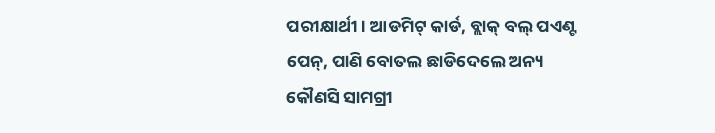ପରୀକ୍ଷାର୍ଥୀ। ଆଡମିଟ୍ କାର୍ଡ, ବ୍ଲାକ୍ ବଲ୍ ପଏଣ୍ଟ ପେନ୍, ପାଣି ବୋତଲ ଛାଡିଦେଲେ ଅନ୍ୟ କୌଣସି ସାମଗ୍ରୀ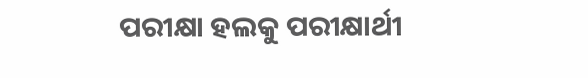ପରୀକ୍ଷା ହଲକୁ ପରୀକ୍ଷାର୍ଥୀ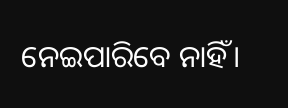ନେଇପାରିବେ ନାହିଁ।